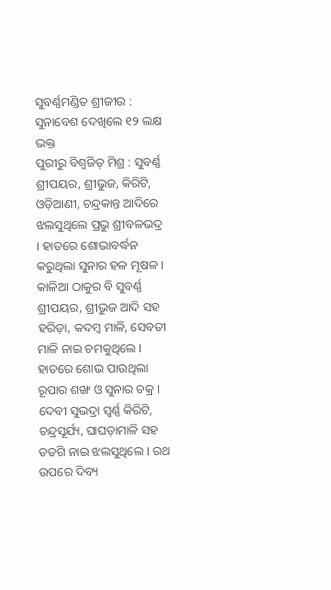ସୁବର୍ଣ୍ଣମଣ୍ଡିତ ଶ୍ରୀଜୀଉ : ସୁନାବେଶ ଦେଖିଲେ ୧୨ ଲକ୍ଷ ଭକ୍ତ
ପୁରୀରୁ ବିଶ୍ୱଜିତ୍ ମିଶ୍ର : ସୁବର୍ଣ୍ଣ ଶ୍ରୀପୟର, ଶ୍ରୀଭୁଜ, କିରିଟି, ଓଡ଼ିଆଣୀ, ଚନ୍ଦ୍ରକାନ୍ତ ଆଦିରେ ଝଲସୁଥିଲେ ପ୍ରଭୁ ଶ୍ରୀବଳଭଦ୍ର । ହାତରେ ଶୋଭାବର୍ଦ୍ଧନ କରୁଥିଲା ସୁନାର ହଳ ମୂଷଳ । କାଳିଆ ଠାକୁର ବି ସୁବର୍ଣ୍ଣ ଶ୍ରୀପୟର, ଶ୍ରୀଭୁଜ ଆଦି ସହ ହରିଡ଼ା, କଦମ୍ବ ମାଳି, ସେବତୀ ମାଳି ନାଇ ଚମକୁଥିଲେ । ହାତରେ ଶୋଭ ପାଉଥିଲା ରୂପାର ଶଙ୍ଖ ଓ ସୁନାର ଚକ୍ର । ଦେବୀ ସୁଭଦ୍ରା ସ୍ୱର୍ଣ୍ଣ କିରିଟି, ଚନ୍ଦ୍ରସୂର୍ଯ୍ୟ, ଘାଘଡ଼ାମାଳି ସହ ତଡଗି ନାଇ ଝଲସୁଥିଲେ । ରଥ ଉପରେ ଦିବ୍ୟ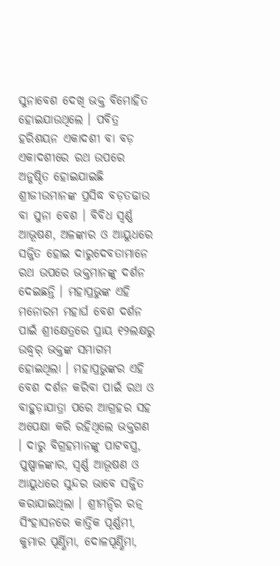ସୁନାବେଶ ଦେଖି ଭକ୍ତ ବିମୋହିତ ହୋଇଯାଉଥିଲେ । ପବିତ୍ର ହରିଶୟନ ଏକାଦଶୀ ବା ବଡ଼ ଏକାଦଶୀରେ ରଥ ଉପରେ ଅନୁଷ୍ଠିତ ହୋଇଯାଇଛି ଶ୍ରୀଜୀଉମାନଙ୍କ ପ୍ରସିଦ୍ଧ ବଡ଼ତଢାଉ ବା ସୁନା ବେଶ । ବିବିଧ ସ୍ୱର୍ଣ୍ଣ ଆଭୂଷଣ, ଅଳଙ୍କାର ଓ ଆୟୁଧରେ ସଜ୍ଜିତ ହୋଇ ଦାରୁଦେବତାମାନେ ରଥ ଉପରେ ଭକ୍ତମାନଙ୍କୁ ଦର୍ଶନ ଦେଇଛନ୍ତି । ମହାପ୍ରଭୁଙ୍କ ଏହି ମନୋରମ ମହାର୍ଘ ବେଶ ଦର୍ଶନ ପାଇଁ ଶ୍ରୀକ୍ଷେତ୍ରରେ ପ୍ରାୟ ୧୨ଲକ୍ଷରୁ ଉଦ୍ଧ୍ୱର୍ ଭକ୍ତଙ୍କ ସମାଗମ ହୋଇଥିଲା । ମହାପ୍ରଭୁଙ୍କର ଏହି ବେଶ ଦର୍ଶନ କରିବା ପାଇଁ ରଥ ଓ ବାହୁଡ଼ାଯାତ୍ରା ପରେ ଆଗ୍ରହର ସହ ଅପେକ୍ଷା କରି ରହିଥିଲେ ଭକ୍ତଗଣ । ଦାରୁ ବିଗ୍ରହମାନଙ୍କୁ ପାଟବସ୍ତ୍ର, ପୁଷ୍ପାଳଙ୍କାର, ସ୍ୱର୍ଣ୍ଣ ଆଭୂଷଣ ଓ ଆୟୁଧରେ ସୁନ୍ଦର ଭାବେ ସଜ୍ଜିତ କରାଯାଇଥିଲା । ଶ୍ରୀମନ୍ଦିର ରତ୍ନ ସିଂହାସନରେ କାର୍ତ୍ତିକ ପୂର୍ଣ୍ଣମୀ, କୁମାର ପୂର୍ଣ୍ଣିମା, ଦୋଳପୂର୍ଣ୍ଣିମା,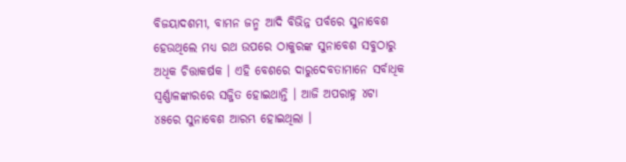ବିଜୟାଦଶମୀ, ବାମନ ଜନ୍ମ ଆଦି ବିଭିନ୍ନ ପର୍ବରେ ସୁନାବେଶ ହେଉଥିଲେ ମଧ୍ୟ ରଥ ଉପରେ ଠାକୁରଙ୍କ ସୁନାବେଶ ସବୁଠାରୁ ଅଧିକ ଚିତ୍ତାକର୍ଷକ । ଏହି ବେଶରେ ଦାରୁଦେବତାମାନେ ସର୍ବାଧିକ ସ୍ୱର୍ଣ୍ଣାଳଙ୍କାରରେ ସଜ୍ଜିତ ହୋଇଥାନ୍ତି । ଆଜି ଅପରାହ୍ନ ୪ଟା ୪୫ରେ ସୁନାବେଶ ଆରମ୍ଭ ହୋଇଥିଲା ।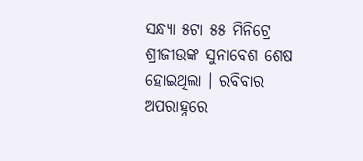ସନ୍ଧ୍ୟା ୫ଟା ୫୫ ମିନିଟ୍ରେ ଶ୍ରୀଜୀଉଙ୍କ ସୁନାବେଶ ଶେଷ ହୋଇଥିଲା । ରବିବାର ଅପରାହ୍ନରେ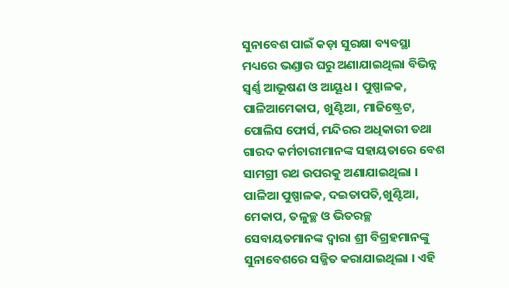ସୁନାବେଶ ପାଇଁ କଡ଼ା ସୁରକ୍ଷା ବ୍ୟବସ୍ଥା ମଧ୍ୟରେ ଭଣ୍ଡାର ଘରୁ ଅଣାଯାଇଥିଲା ବିଭିନ୍ନ ସ୍ୱର୍ଣ୍ଣ ଆଭୂଷଣ ଓ ଆୟୂଧ । ପୁଷ୍ପାଳକ, ପାଳିଆମେକାପ, ଖୁଣ୍ଟିଆ, ମାଜିଷ୍ଟ୍ରେଟ, ପୋଲିସ ଫୋର୍ସ, ମନ୍ଦିରର ଅଧିକାରୀ ତଥା ଗାରଦ କର୍ମଚାରୀମାନଙ୍କ ସହାୟତାରେ ବେଶ ସାମଗ୍ରୀ ରଥ ଉପରକୁ ଅଣାଯାଇଥିଲା । ପାଳିଆ ପୁଷ୍ପାଳକ, ଦଇତାପତି,ଖୁଣ୍ଟିଆ, ମେକାପ, ତଳୁଚ୍ଛ ଓ ଭିତରଚ୍ଛ ସେବାୟତମାନଙ୍କ ଦ୍ୱାରା ଶ୍ରୀ ବିଗ୍ରହମାନଙ୍କୁ ସୁନାବେଶରେ ସଜ୍ଜିତ କରାଯାଇଥିଲା । ଏହି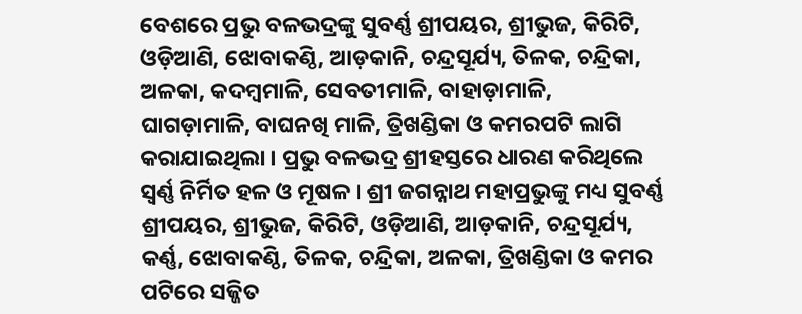ବେଶରେ ପ୍ରଭୁ ବଳଭଦ୍ରଙ୍କୁ ସୁବର୍ଣ୍ଣ ଶ୍ରୀପୟର, ଶ୍ରୀଭୁଜ, କିରିଟି, ଓଡ଼ିଆଣି, ଝୋବାକଣ୍ଠି, ଆଡ଼କାନି, ଚନ୍ଦ୍ରସୂର୍ଯ୍ୟ, ତିଳକ, ଚନ୍ଦ୍ରିକା, ଅଳକା, କଦମ୍ବମାଳି, ସେବତୀମାଳି, ବାହାଡ଼ାମାଳି, ଘାଗଡ଼ାମାଳି, ବାଘନଖି ମାଳି, ତ୍ରିଖଣ୍ଡିକା ଓ କମରପଟି ଲାଗି କରାଯାଇଥିଲା । ପ୍ରଭୁ ବଳଭଦ୍ର ଶ୍ରୀହସ୍ତରେ ଧାରଣ କରିଥିଲେ ସ୍ୱର୍ଣ୍ଣ ନିର୍ମିତ ହଳ ଓ ମୂଷଳ । ଶ୍ରୀ ଜଗନ୍ନାଥ ମହାପ୍ରଭୁଙ୍କୁ ମଧ୍ୟ ସୁବର୍ଣ୍ଣ ଶ୍ରୀପୟର, ଶ୍ରୀଭୁଜ, କିରିଟି, ଓଡ଼ିଆଣି, ଆଡ଼କାନି, ଚନ୍ଦ୍ରସୂର୍ଯ୍ୟ, କର୍ଣ୍ଣ, ଝୋବାକଣ୍ଠି, ତିଳକ, ଚନ୍ଦ୍ରିକା, ଅଳକା, ତ୍ରିଖଣ୍ଡିକା ଓ କମର ପଟିରେ ସଜ୍ଜିତ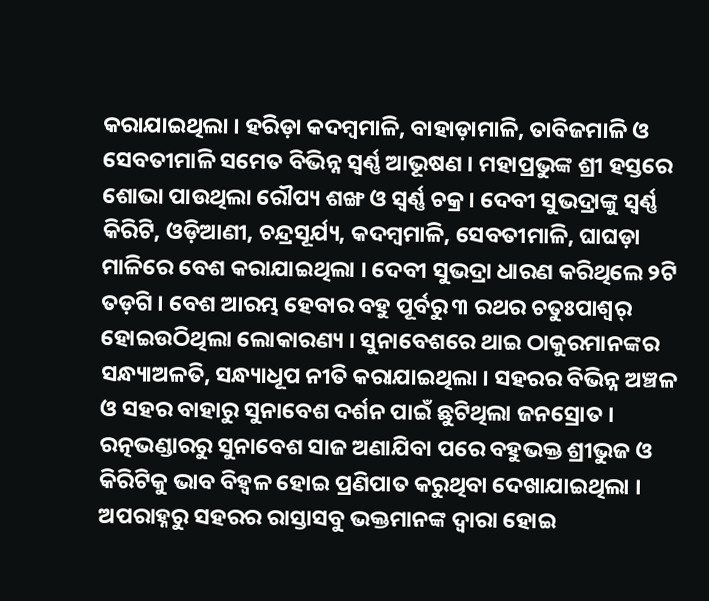କରାଯାଇଥିଲା । ହରିଡ଼ା କଦମ୍ବମାଳି, ବାହାଡ଼ାମାଳି, ତାବିଜମାଳି ଓ ସେବତୀମାଳି ସମେତ ବିଭିନ୍ନ ସ୍ୱର୍ଣ୍ଣ ଆଭୂଷଣ । ମହାପ୍ରଭୁଙ୍କ ଶ୍ରୀ ହସ୍ତରେ ଶୋଭା ପାଉଥିଲା ରୌପ୍ୟ ଶଙ୍ଖ ଓ ସ୍ୱର୍ଣ୍ଣ ଚକ୍ର । ଦେବୀ ସୁଭଦ୍ରାଙ୍କୁ ସ୍ୱର୍ଣ୍ଣ କିରିଟି, ଓଡ଼ିଆଣୀ, ଚନ୍ଦ୍ରସୂର୍ଯ୍ୟ, କଦମ୍ବମାଳି, ସେବତୀମାଳି, ଘାଘଡ଼ା ମାଳିରେ ବେଶ କରାଯାଇଥିଲା । ଦେବୀ ସୁଭଦ୍ରା ଧାରଣ କରିଥିଲେ ୨ଟି ତଡ଼ଗି । ବେଶ ଆରମ୍ଭ ହେବାର ବହୁ ପୂର୍ବରୁ ୩ ରଥର ଚତୁଃପାଶ୍ୱର୍ ହୋଇଉଠିଥିଲା ଲୋକାରଣ୍ୟ । ସୁନାବେଶରେ ଥାଇ ଠାକୁରମାନଙ୍କର ସନ୍ଧ୍ୟାଅଳତି, ସନ୍ଧ୍ୟାଧୂପ ନୀତି କରାଯାଇଥିଲା । ସହରର ବିଭିନ୍ନ ଅଞ୍ଚଳ ଓ ସହର ବାହାରୁ ସୁନାବେଶ ଦର୍ଶନ ପାଇଁ ଛୁଟିଥିଲା ଜନସ୍ରୋତ । ରତ୍ନଭଣ୍ଡାରରୁ ସୁନାବେଶ ସାଜ ଅଣାଯିବା ପରେ ବହୁଭକ୍ତ ଶ୍ରୀଭୁଜ ଓ କିରିଟିକୁ ଭାବ ବିହ୍ୱଳ ହୋଇ ପ୍ରଣିପାତ କରୁଥିବା ଦେଖାଯାଇଥିଲା । ଅପରାହ୍ନରୁ ସହରର ରାସ୍ତାସବୁ ଭକ୍ତମାନଙ୍କ ଦ୍ୱାରା ହୋଇ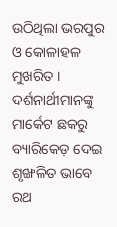ଉଠିଥିଲା ଭରପୁର ଓ କୋଳାହଳ ମୁଖରିତ । ଦର୍ଶନାର୍ଥୀମାନଙ୍କୁ ମାର୍କେଟ ଛକରୁ ବ୍ୟାରିକେଡ଼ ଦେଇ ଶୃଙ୍ଖଳିତ ଭାବେ ରଥ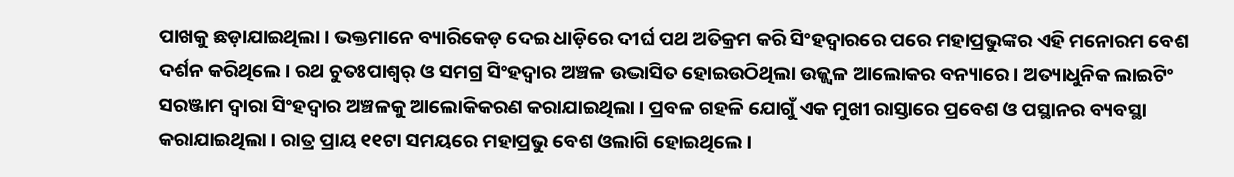ପାଖକୁ ଛଡ଼ାଯାଇଥିଲା । ଭକ୍ତମାନେ ବ୍ୟାରିକେଡ଼ ଦେଇ ଧାଡ଼ିରେ ଦୀର୍ଘ ପଥ ଅତିକ୍ରମ କରି ସିଂହଦ୍ୱାରରେ ପରେ ମହାପ୍ରଭୁଙ୍କର ଏହି ମନୋରମ ବେଶ ଦର୍ଶନ କରିଥିଲେ । ରଥ ଚୁତଃପାଶ୍ୱର୍ ଓ ସମଗ୍ର ସିଂହଦ୍ୱାର ଅଞ୍ଚଳ ଉଦ୍ଭାସିତ ହୋଇଉଠିଥିଲା ଉଜ୍ଜ୍ୱଳ ଆଲୋକର ବନ୍ୟାରେ । ଅତ୍ୟାଧୁନିକ ଲାଇଟିଂ ସରଞ୍ଜାମ ଦ୍ୱାରା ସିଂହଦ୍ୱାର ଅଞ୍ଚଳକୁ ଆଲୋକିକରଣ କରାଯାଇଥିଲା । ପ୍ରବଳ ଗହଳି ଯୋଗୁଁ ଏକ ମୁଖୀ ରାସ୍ତାରେ ପ୍ରବେଶ ଓ ପସ୍ଥାନର ବ୍ୟବସ୍ଥା କରାଯାଇଥିଲା । ରାତ୍ର ପ୍ରାୟ ୧୧ଟା ସମୟରେ ମହାପ୍ରଭୁ ବେଶ ଓଲାଗି ହୋଇଥିଲେ ।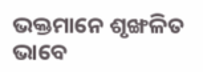ଭକ୍ତମାନେ ଶୃଙ୍ଖଳିତ ଭାବେ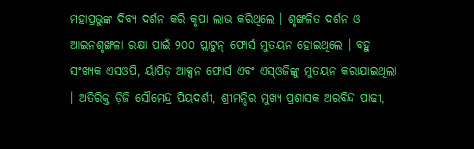ମହାପ୍ରଭୁଙ୍କ ଦିବ୍ୟ ଦର୍ଶନ କରି କୃପା ଲାଭ କରିଥିଲେ । ଶୃଙ୍ଖଳିତ ଦର୍ଶନ ଓ ଆଇନଶୃଙ୍ଖଳା ରକ୍ଷା ପାଇଁ ୨୦୦ ପ୍ଲାଟୁନ୍ ଫୋର୍ସ ମୁତୟନ ହୋଇଥିଲେ । ବହୁ ସଂଖ୍ୟକ ଏସଓପି, ର୍ୟାପିଡ଼ ଆକ୍ସନ ଫୋର୍ସ ଏବଂ ଏସ୍ଓଜିଙ୍କୁ ମୁତୟନ କରାଯାଇଥିଲା । ଅତିରିକ୍ତ ଡ଼ିଜି ସୌମେନ୍ଦ୍ର ପିୟଦର୍ଶୀ, ଶ୍ରୀମନ୍ଦିର ମୁଖ୍ୟ ପ୍ରଶାସକ ଅରବିନ୍ଦ ପାଢୀ,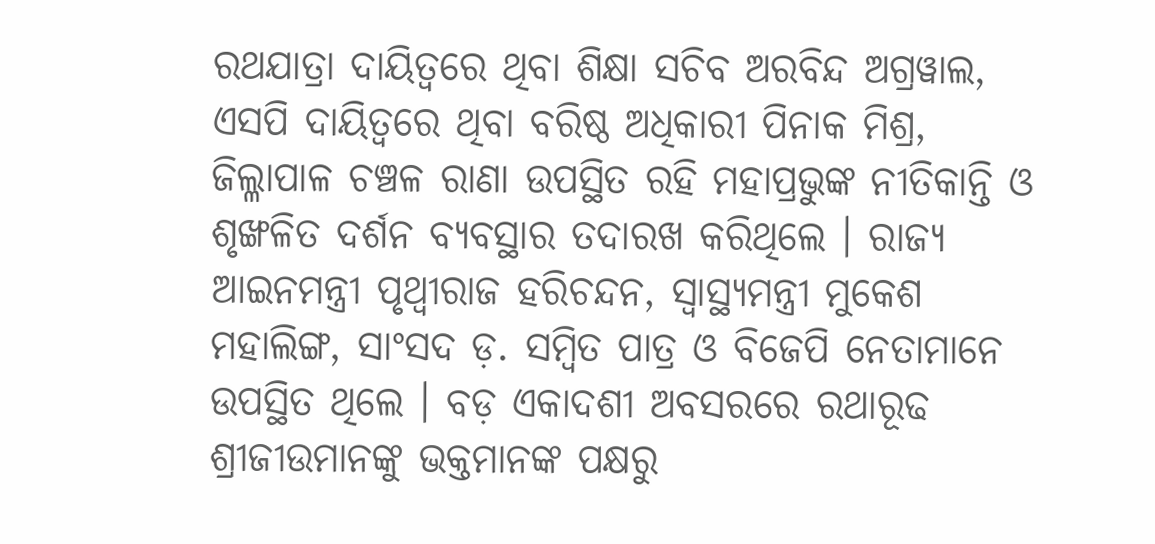ରଥଯାତ୍ରା ଦାୟିତ୍ୱରେ ଥିବା ଶିକ୍ଷା ସଚିବ ଅରବିନ୍ଦ ଅଗ୍ରୱାଲ, ଏସପି ଦାୟିତ୍ୱରେ ଥିବା ବରିଷ୍ଠ ଅଧିକାରୀ ପିନାକ ମିଶ୍ର, ଜିଲ୍ଳାପାଳ ଚଞ୍ଚଳ ରାଣା ଉପସ୍ଥିତ ରହି ମହାପ୍ରଭୁଙ୍କ ନୀତିକାନ୍ତି ଓ ଶୃଙ୍ଖଳିତ ଦର୍ଶନ ବ୍ୟବସ୍ଥାର ତଦାରଖ କରିଥିଲେ । ରାଜ୍ୟ ଆଇନମନ୍ତ୍ରୀ ପୃଥ୍ୱୀରାଜ ହରିଚନ୍ଦନ, ସ୍ୱାସ୍ଥ୍ୟମନ୍ତ୍ରୀ ମୁକେଶ ମହାଲିଙ୍ଗ, ସାଂସଦ ଡ଼. ସମ୍ବିତ ପାତ୍ର ଓ ବିଜେପି ନେତାମାନେ ଉପସ୍ଥିତ ଥିଲେ । ବଡ଼ ଏକାଦଶୀ ଅବସରରେ ରଥାରୂଢ ଶ୍ରୀଜୀଉମାନଙ୍କୁ ଭକ୍ତମାନଙ୍କ ପକ୍ଷରୁ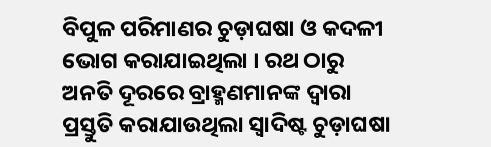ବିପୁଳ ପରିମାଣର ଚୁଡ଼ାଘଷା ଓ କଦଳୀ ଭୋଗ କରାଯାଇଥିଲା । ରଥ ଠାରୁ ଅନତି ଦୂରରେ ବ୍ରାହ୍ମଣମାନଙ୍କ ଦ୍ୱାରା ପ୍ରସ୍ତୁତି କରାଯାଉଥିଲା ସ୍ୱାଦିଷ୍ଟ ଚୁଡ଼ାଘଷା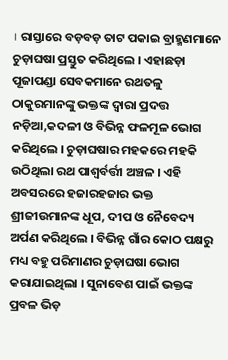। ରାସ୍ତାରେ ବଡ଼ବଡ଼ ତାଟ ପକାଇ ବ୍ରାହ୍ମଣମାନେ ଚୁଡ଼ାଘଷା ପ୍ରସ୍ତୁତ କରିଥିଲେ । ଏହାଛଡ଼ା ପୂଜାପଣ୍ଡା ସେବକମାନେ ରଥତଳୁ ଠାକୁରମାନଙ୍କୁ ଭକ୍ତଙ୍କ ଦ୍ୱାରା ପ୍ରଦତ୍ତ ନଡ଼ିଆ,କଦଳୀ ଓ ବିଭିନ୍ନ ଫଳମୂଳ ଭୋଗ କରିଥିଲେ । ଚୁଡ଼ାଘଷାର ମହକରେ ମହକି ଉଠିଥିଲା ରଥ ପାଶ୍ୱର୍ବର୍ତ୍ତୀ ଅଞ୍ଚଳ । ଏହି ଅବସରରେ ହଜାରହଜାର ଭକ୍ତ ଶ୍ରୀଜୀଉମାନଙ୍କ ଧୂପ, ଦୀପ ଓ ନୈବେଦ୍ୟ ଅର୍ପଣ କରିଥିଲେ । ବିଭିନ୍ନ ଗାଁର କୋଠ ପକ୍ଷରୁ ମଧ୍ୟ ବହୁ ପରିମାଣର ଚୁଡ଼ାଘଷା ଭୋଗ କରାଯାଇଥିଲା । ସୁନାବେଶ ପାଇଁ ଭକ୍ତଙ୍କ ପ୍ରବଳ ଭିଡ଼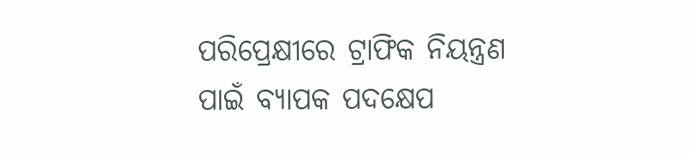ପରିପ୍ରେକ୍ଷୀରେ ଟ୍ରାଫିକ ନିୟନ୍ତ୍ରଣ ପାଇଁ ବ୍ୟାପକ ପଦକ୍ଷେପ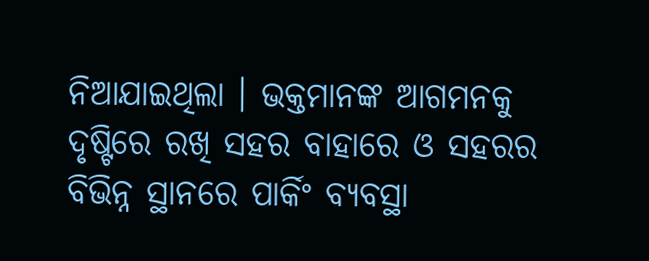ନିଆଯାଇଥିଲା । ଭକ୍ତମାନଙ୍କ ଆଗମନକୁ ଦୃଷ୍ଟିରେ ରଖି ସହର ବାହାରେ ଓ ସହରର ବିଭିନ୍ନ ସ୍ଥାନରେ ପାର୍କିଂ ବ୍ୟବସ୍ଥା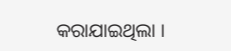କରାଯାଇଥିଲା ।